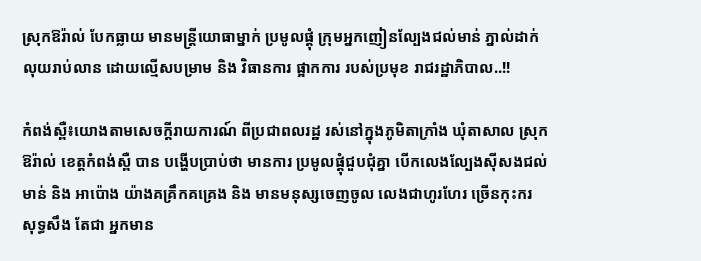ស្រុកឱរ៉ាល់ បែកធ្លាយ មានមន្រ្តីយោធាម្នាក់ ប្រមូលផ្តុំ ក្រុមអ្នកញៀនល្បែងជល់មាន់ ភ្នាល់ដាក់លុយរាប់លាន ដោយល្មេីសបម្រាម និង វិធានការ ផ្អាកការ របស់ប្រមុខ រាជរដ្ឋាភិបាល..!!

កំពង់ស្ពឺ៖យោងតាមសេចក្តីរាយការណ៍ ពីប្រជាពលរដ្ឋ រស់នៅក្នុងភូមិតាក្រាំង ឃុំតាសាល ស្រុកឱរ៉ាល់ ខេត្តកំពង់ស្ពឺ បាន បង្ហេីបប្រាប់ថា មានការ ប្រមូលផ្តុំជួបជុំគ្នា បេីកលេងល្បែងសុីសងជល់មាន់ និង អាប៉ោង យ៉ាងគគ្រឹកគគ្រេង និង មានមនុស្សចេញចូល លេងជាហូរហែរ ច្រើនកុះករ សុទ្ធសឹង តែជា អ្នកមាន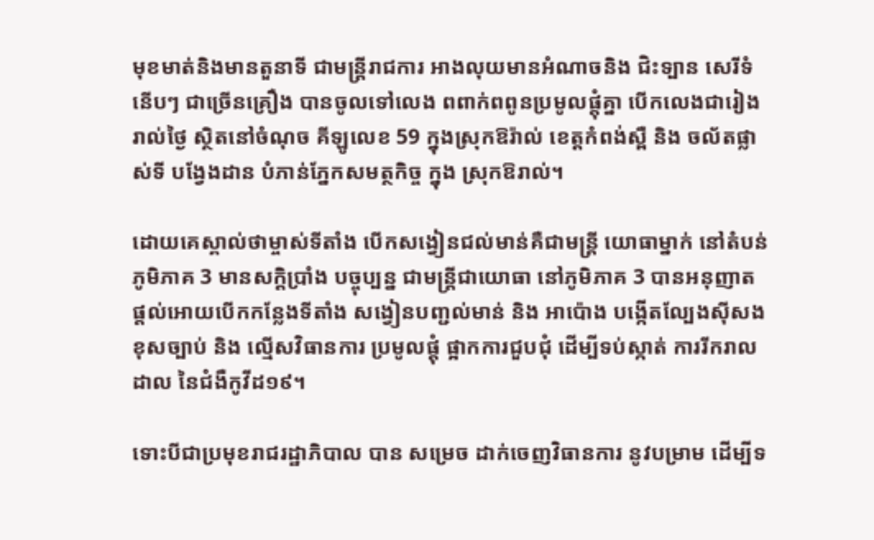មុខមាត់និងមានតួនាទី ជាមន្រ្តីរាជការ អាងលុយមានអំណាចនិង ជិះទ្បាន សេរីទំនើបៗ ជាច្រើនគ្រឿង បានចូលទៅលេង ពពាក់ពពូនប្រមូលផ្តុំគ្នា បេីកលេងជារៀងរាល់ថ្ងៃ ស្ថិតនៅចំណុច គីឡូលេខ 59 ក្នុងស្រុកឱរ៉ាល់ ខេត្តកំពង់ស្ពឺ និង ចល័តផ្លាស់ទី បង្វែងដាន បំភាន់ភ្នែកសមត្ថកិច្ច ក្នុង ស្រុកឱរាល់។

ដោយគេស្គាល់ថាម្ចាស់ទីតាំង បេីកសង្វៀនជល់មាន់គឺជាមន្រ្តី យោធាម្នាក់ នៅតំបន់ភូមិភាគ 3 មានសក្ដិប្រាំង បច្ចុប្បន្ន ជាមន្ត្រីជាយោធា នៅភូមិភាគ 3 បានអនុញាត ផ្តល់អោយបេីកកន្លែងទីតាំង សង្វៀនបញ្ជល់មាន់ និង អាប៉ោង បង្កេីតល្បែងស៊ីសងខុសច្បាប់ និង ល្មេីសវិធានការ ប្រមូលផ្តុំ ផ្អាកការជួបជុំ ដេីម្បីទប់ស្កាត់ ការរីករាលដាល នៃជំងឺកូវីដ១៩។

ទោះបីជាប្រមុខរាជរដ្ឋាភិបាល បាន សម្រេច ដាក់ចេញវិធានការ នូវបម្រាម ដើម្បីទ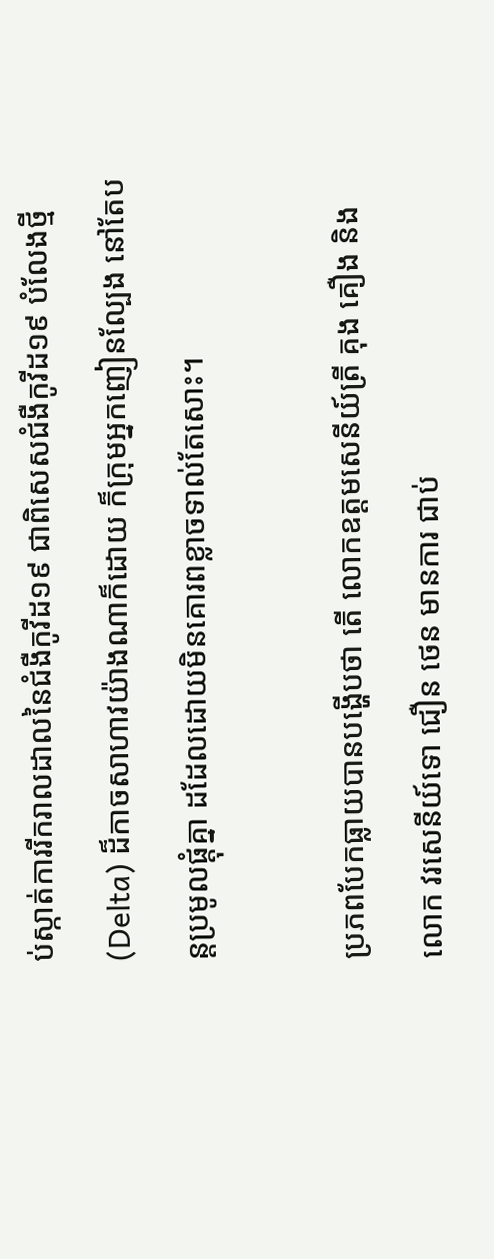ប់ស្កាត់ការរីករាលដាលនៃជំងឺកូវីដ១៩ ជាពិសេសជំងឺកូវីដ១៩ បំលែងថ្មី(Delta) ដ៏កាចសាហាវយ៉ាងណាក៏ដោយ ក៏ក្រុមអ្នកញៀនល្បែង នៅតែបន្តប្រមូលផ្តុំគ្នា ដដែលដោយមិនគោរពខ្លាចទាល់តែសោះ។

ប្រភពបែកធ្លាយបានបង្ហេីបថា តេី លោកឧត្តមសេនីយ៍ត្រី គុង គឿង និង លោក វរសេនីយ៍ទោ ជឿន ថេន មានការ ជាប់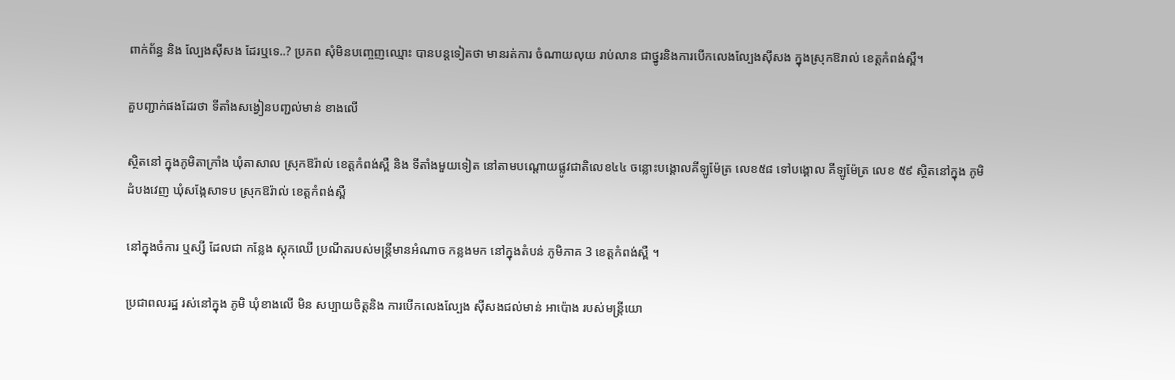ពាក់ព័ន្ធ និង ល្បែងស៊ីសង ដែរឬទេ..? ប្រភព សុំមិនបញ្ចេញឈ្មោះ បានបន្តទៀតថា មានរត់ការ ចំណាយលុយ រាប់លាន ជាថ្នូរនិងការបេីកលេងល្បែងសុីសង ក្នុងស្រុកឱរាល់ ខេត្តកំពង់ស្ពឺ។

គួបញ្ជាក់ផងដែរថា ទីតាំងសង្វៀនបញ្ជល់មាន់ ខាងលេី

ស្ថិតនៅ ក្នុងភូមិតាក្រាំង ឃុំតាសាល ស្រុកឱរ៉ាល់ ខេត្តកំពង់ស្ពឺ និង ទីតាំងមួយទៀត នៅតាមបណ្តោយផ្លូវជាតិលេខ៤៤ ចន្លោះបង្គោលគីឡូម៉ែត្រ លេខ៥៨ ទៅបង្គោល គីឡូម៉ែត្រ លេខ ៥៩ ស្ថិតនៅក្នុង ភូមិដំបងវេញ ឃុំសង្កែសាទប ស្រុកឱរ៉ាល់ ខេត្តកំពង់ស្ពឺ

នៅក្នុងចំការ ឬស្សី ដែលជា កន្លែង ស្តុកឈើ ប្រណីតរបស់មន្ត្រីមានអំណាច កន្លងមក នៅក្នុងតំបន់ ភូមិភាគ 3 ខេត្តកំពង់ស្ពឺ ។

ប្រជាពលរដ្ឋ រស់នៅក្នុង ភូមិ ឃុំខាងលេី មិន សប្បាយចិត្តនិង ការបេីកលេងល្បែង សុីសងជល់មាន់ អាប៉ោង របស់មន្រ្តីយោ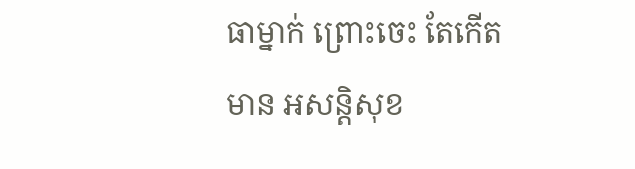ធាម្នាក់ ព្រោះចេះ តែកេីតមាន អសន្តិសុខ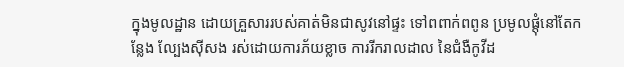ក្នុងមូលដ្ឋាន ដោយគ្រួសាររបស់គាត់មិនជាសូវនៅផ្ទះ ទៅពពាក់ពពូន ប្រមូលផ្តុំនៅតែកន្លែង ល្បែងស៊ីសង រស់ដោយការភ័យខ្លាច ការរីករាលដាល នៃជំងឺកូវីដ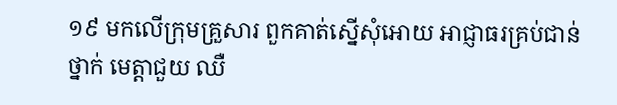១៩ មកលេីក្រុមគ្រួសារ ពួកគាត់ស្នេីសុំអោយ អាជ្ញាធរគ្រប់ជាន់ថ្នាក់ មេត្តាជួយ ឈឺ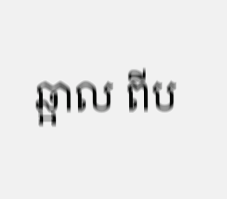ឆ្អាល ពីប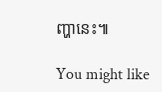ញ្ហានេះ៕

You might like